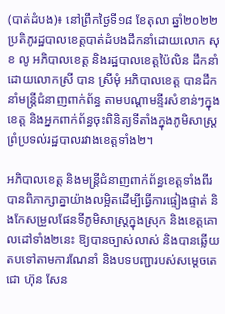(បាត់ដំបង)៖ នៅព្រឹកថ្ងៃទី១៨ ខែតុលា ឆ្នាំ២០២២ ប្រតិភូរដ្ឋបាលខេត្តបាត់ដំបងដឹកនាំដោយលោក សុខ លូ អភិបាលខេត្ត និងរដ្ឋបាលខេត្តប៉ៃលិន ដឹកនាំដោយលោកស្រី បាន ស្រីមុំ អភិបាលខេត្ត បានដឹកនាំមន្ត្រីជំនាញពាក់ព័ន្ធ តាមបណ្តាមន្ទីរសំខាន់ៗក្នុងខេត្ត និងអ្នកពាក់ព័ន្ធចុះពិនិត្យទីតាំងក្នុងភូមិសាស្ត្រព្រំប្រទល់រដ្ឋបាលរវាងខេត្តទាំង២។

អភិបាលខេត្ត និងមន្រ្តីជំនាញពាក់ព័ន្ធខេត្តទាំងពីរ បានពិភាក្សាគ្នាយ៉ាងលម្អិតដើម្បីធ្វើការផ្ទៀងផ្ទាត់ និងកែសម្រួលផែនទីភូមិសាស្ត្រក្នុងស្រុក និងខេត្តគោលដៅទាំង២នេះ ឱ្យបានច្បាស់លាស់ និងបានឆ្លើយ តបទៅតាមការណែនាំ និងបទបញ្ជារបស់សម្តេចតេជោ ហ៊ុន សែន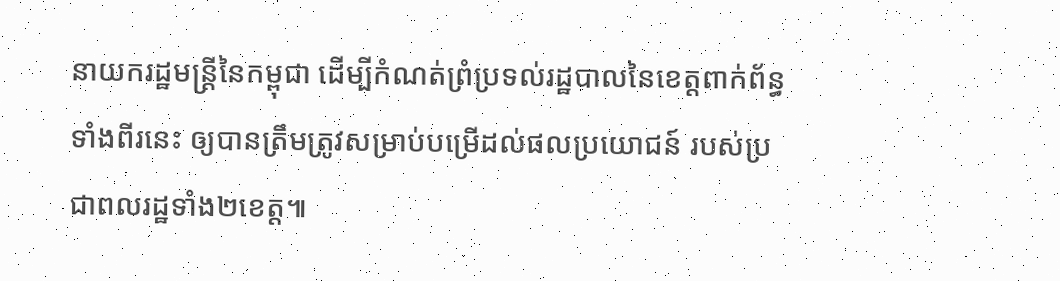នាយករដ្ឋមន្ត្រីនៃកម្ពុជា ដើម្បីកំណត់ព្រំប្រទល់រដ្ឋបាលនៃខេត្តពាក់ព័ន្ធទាំងពីរនេះ ឲ្យបានត្រឹមត្រូវសម្រាប់បម្រើដល់ផលប្រយោជន៍ របស់ប្រជាពលរដ្ឋទាំង២ខេត្ត៕